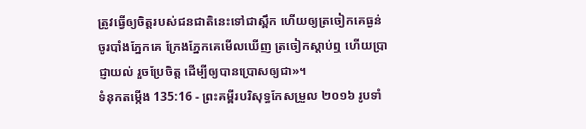ត្រូវធ្វើឲ្យចិត្តរបស់ជនជាតិនេះទៅជាស្ពឹក ហើយឲ្យត្រចៀកគេធ្ងន់ ចូរបាំងភ្នែកគេ ក្រែងភ្នែកគេមើលឃើញ ត្រចៀកស្តាប់ឮ ហើយប្រាជ្ញាយល់ រួចប្រែចិត្ត ដើម្បីឲ្យបានប្រោសឲ្យជា»។
ទំនុកតម្កើង 135:16 - ព្រះគម្ពីរបរិសុទ្ធកែសម្រួល ២០១៦ រូបទាំ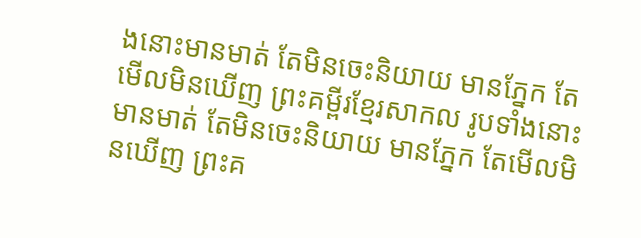ងនោះមានមាត់ តែមិនចេះនិយាយ មានភ្នែក តែមើលមិនឃើញ ព្រះគម្ពីរខ្មែរសាកល រូបទាំងនោះមានមាត់ តែមិនចេះនិយាយ មានភ្នែក តែមើលមិនឃើញ ព្រះគ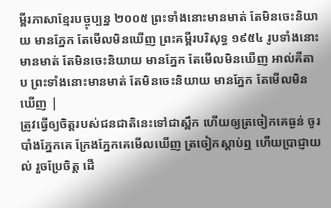ម្ពីរភាសាខ្មែរបច្ចុប្បន្ន ២០០៥ ព្រះទាំងនោះមានមាត់ តែមិនចេះនិយាយ មានភ្នែក តែមើលមិនឃើញ ព្រះគម្ពីរបរិសុទ្ធ ១៩៥៤ រូបទាំងនោះមានមាត់ តែមិនចេះនិយាយ មានភ្នែក តែមើលមិនឃើញ អាល់គីតាប ព្រះទាំងនោះមានមាត់ តែមិនចេះនិយាយ មានភ្នែក តែមើលមិនឃើញ |
ត្រូវធ្វើឲ្យចិត្តរបស់ជនជាតិនេះទៅជាស្ពឹក ហើយឲ្យត្រចៀកគេធ្ងន់ ចូរបាំងភ្នែកគេ ក្រែងភ្នែកគេមើលឃើញ ត្រចៀកស្តាប់ឮ ហើយប្រាជ្ញាយល់ រួចប្រែចិត្ត ដើ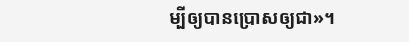ម្បីឲ្យបានប្រោសឲ្យជា»។